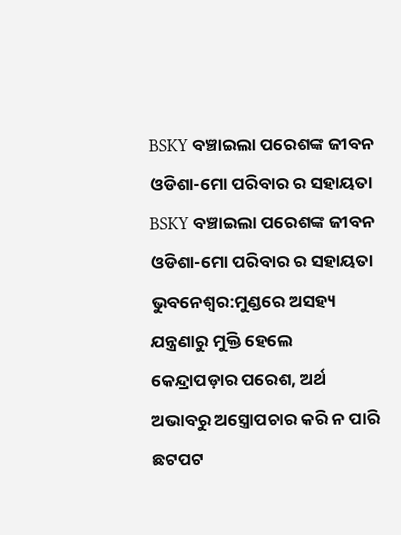BSKY ବଞ୍ଚାଇଲା ପରେଶଙ୍କ ଜୀବନ ଓଡିଶା-ମୋ ପରିବାର ର ସହାୟତା
BSKY ବଞ୍ଚାଇଲା ପରେଶଙ୍କ ଜୀବନ
ଓଡିଶା-ମୋ ପରିବାର ର ସହାୟତା
ଭୁବନେଶ୍ୱର:ମୁଣ୍ଡରେ ଅସହ୍ୟ ଯନ୍ତ୍ରଣାରୁ ମୁକ୍ତି ହେଲେ କେନ୍ଦ୍ରାପଡ଼ାର ପରେଶ, ଅର୍ଥ ଅଭାବରୁ ଅସ୍ତ୍ରୋପଚାର କରି ନ ପାରି ଛଟପଟ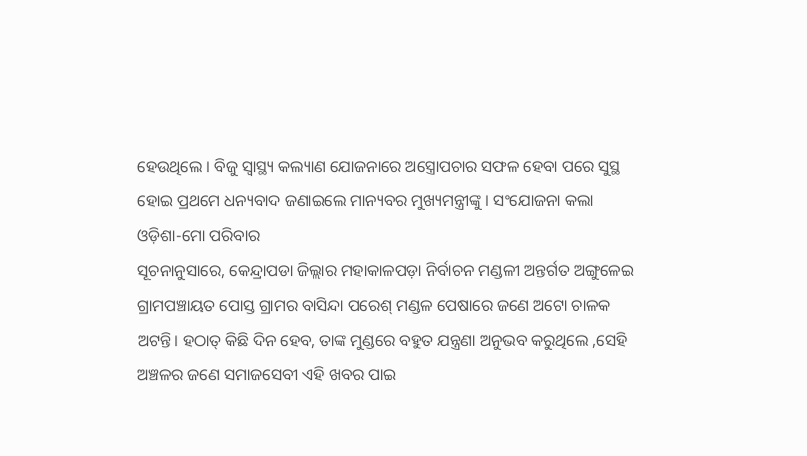ହେଉଥିଲେ । ବିଜୁ ସ୍ୱାସ୍ଥ୍ୟ କଲ୍ୟାଣ ଯୋଜନାରେ ଅସ୍ତ୍ରୋପଚାର ସଫଳ ହେବା ପରେ ସୁସ୍ଥ ହୋଇ ପ୍ରଥମେ ଧନ୍ୟବାଦ ଜଣାଇଲେ ମାନ୍ୟବର ମୁଖ୍ୟମନ୍ତ୍ରୀଙ୍କୁ । ସଂଯୋଜନା କଲା ଓଡ଼ିଶା-ମୋ ପରିବାର
ସୂଚନାନୁସାରେ, କେନ୍ଦ୍ରାପଡା ଜିଲ୍ଲାର ମହାକାଳପଡ଼ା ନିର୍ବାଚନ ମଣ୍ଡଳୀ ଅନ୍ତର୍ଗତ ଅଙ୍ଗୁଳେଇ ଗ୍ରାମପଞ୍ଚାୟତ ପୋସ୍ତ ଗ୍ରାମର ବାସିନ୍ଦା ପରେଶ୍ ମଣ୍ଡଳ ପେଷାରେ ଜଣେ ଅଟୋ ଚାଳକ ଅଟନ୍ତି। ହଠାତ୍ କିଛି ଦିନ ହେବ, ତାଙ୍କ ମୁଣ୍ଡରେ ବହୁତ ଯନ୍ତ୍ରଣା ଅନୁଭବ କରୁଥିଲେ ,ସେହି ଅଞ୍ଚଳର ଜଣେ ସମାଜସେବୀ ଏହି ଖବର ପାଇ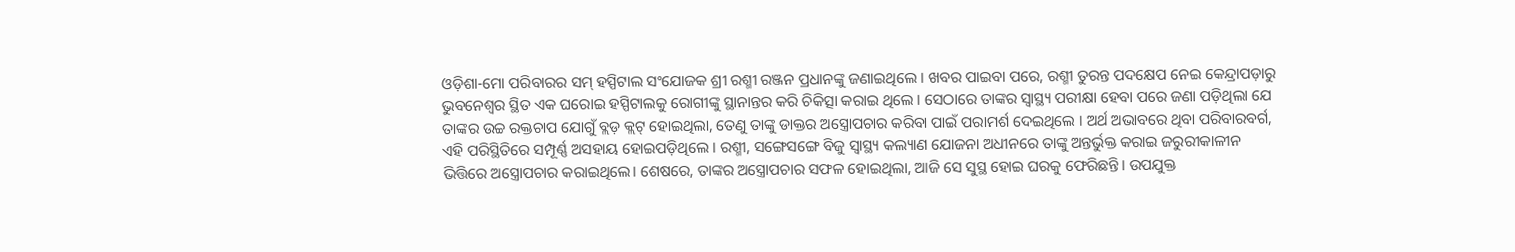ଓଡ଼ିଶା-ମୋ ପରିବାରର ସମ୍ ହସ୍ପିଟାଲ ସଂଯୋଜକ ଶ୍ରୀ ରଶ୍ମୀ ରଞ୍ଜନ ପ୍ରଧାନଙ୍କୁ ଜଣାଇଥିଲେ । ଖବର ପାଇବା ପରେ, ରଶ୍ମୀ ତୁରନ୍ତ ପଦକ୍ଷେପ ନେଇ କେନ୍ଦ୍ରାପଡ଼ାରୁ ଭୁବନେଶ୍ୱର ସ୍ଥିତ ଏକ ଘରୋଇ ହସ୍ପିଟାଲକୁ ରୋଗୀଙ୍କୁ ସ୍ଥାନାନ୍ତର କରି ଚିକିତ୍ସା କରାଇ ଥିଲେ । ସେଠାରେ ତାଙ୍କର ସ୍ୱାସ୍ଥ୍ୟ ପରୀକ୍ଷା ହେବା ପରେ ଜଣା ପଡ଼ିଥିଲା ଯେ ତାଙ୍କର ଉଚ୍ଚ ରକ୍ତଚାପ ଯୋଗୁଁ ବ୍ଲଡ଼ କ୍ଲଟ୍ ହୋଇଥିଲା, ତେଣୁ ତାଙ୍କୁ ଡାକ୍ତର ଅସ୍ତ୍ରୋପଚାର କରିବା ପାଇଁ ପରାମର୍ଶ ଦେଇଥିଲେ । ଅର୍ଥ ଅଭାବରେ ଥିବା ପରିବାରବର୍ଗ, ଏହି ପରିସ୍ଥିତିରେ ସମ୍ପୂର୍ଣ୍ଣ ଅସହାୟ ହୋଇପଡ଼ିଥିଲେ । ରଶ୍ମୀ, ସଙ୍ଗେସଙ୍ଗେ ବିଜୁ ସ୍ବାସ୍ଥ୍ୟ କଲ୍ୟାଣ ଯୋଜନା ଅଧୀନରେ ତାଙ୍କୁ ଅନ୍ତର୍ଭୁକ୍ତ କରାଇ ଜରୁରୀକାଳୀନ ଭିତ୍ତିରେ ଅସ୍ତ୍ରୋପଚାର କରାଇଥିଲେ। ଶେଷରେ, ତାଙ୍କର ଅସ୍ତ୍ରୋପଚାର ସଫଳ ହୋଇଥିଲା, ଆଜି ସେ ସୁସ୍ଥ ହୋଇ ଘରକୁ ଫେରିଛନ୍ତି। ଉପଯୁକ୍ତ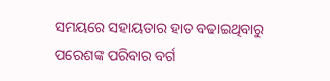ସମୟରେ ସହାୟତାର ହାତ ବଢାଇଥିବାରୁ ପରେଶଙ୍କ ପରିବାର ବର୍ଗ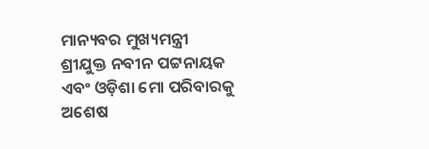ମାନ୍ୟବର ମୁଖ୍ୟମନ୍ତ୍ରୀ ଶ୍ରୀଯୁକ୍ତ ନବୀନ ପଟ୍ଟନାୟକ ଏବଂ ଓଡ଼ିଶା ମୋ ପରିବାରକୁ ଅଶେଷ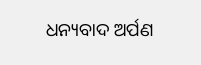ଧନ୍ୟବାଦ ଅର୍ପଣ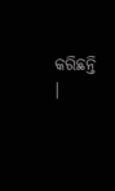କରିଛନ୍ତି ।